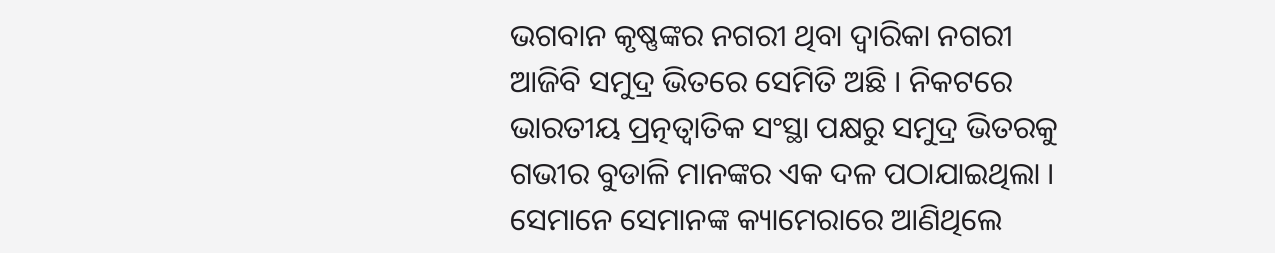ଭଗବାନ କୃଷ୍ଣଙ୍କର ନଗରୀ ଥିବା ଦ୍ୱାରିକା ନଗରୀ ଆଜିବି ସମୁଦ୍ର ଭିତରେ ସେମିତି ଅଛି । ନିକଟରେ ଭାରତୀୟ ପ୍ରତ୍ନତ୍ୱାତିକ ସଂସ୍ଥା ପକ୍ଷରୁ ସମୁଦ୍ର ଭିତରକୁ ଗଭୀର ବୁଡାଳି ମାନଙ୍କର ଏକ ଦଳ ପଠାଯାଇଥିଲା । ସେମାନେ ସେମାନଙ୍କ କ୍ୟାମେରାରେ ଆଣିଥିଲେ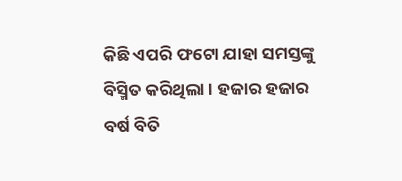କିଛି ଏପରି ଫଟୋ ଯାହା ସମସ୍ତଙ୍କୁ ବିସ୍ମିତ କରିଥିଲା । ହଜାର ହଜାର ବର୍ଷ ବିତି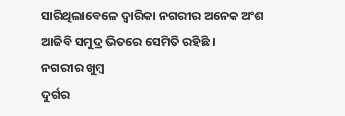ସାରିଥିଲାବେଳେ ଦ୍ୱାରିକା ନଗରୀର ଅନେକ ଅଂଶ ଆଜିବି ସମୁଦ୍ର ଭିତରେ ସେମିତି ରହିଛି ।
ନଗରୀର ଖୁମ୍ବ
ଦୁର୍ଗର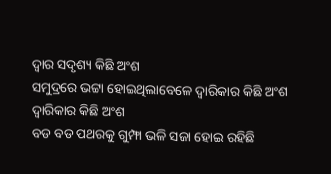ଦ୍ୱାର ସଦୃଶ୍ୟ କିଛି ଅଂଶ
ସମୁଦ୍ରରେ ଭଟ୍ଟା ହୋଇଥିଲାବେଳେ ଦ୍ୱାରିକାର କିଛି ଅଂଶ
ଦ୍ୱାରିକାର କିଛି ଅଂଶ
ବଡ ବଡ ପଥରକୁ ଗୁମ୍ଫା ଭଳି ସଜା ହୋଇ ରହିଛି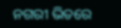ନଗରୀ ଭିତରେ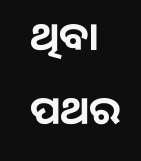ଥିବା ପଥର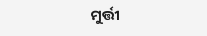ମୁର୍ତ୍ତୀ